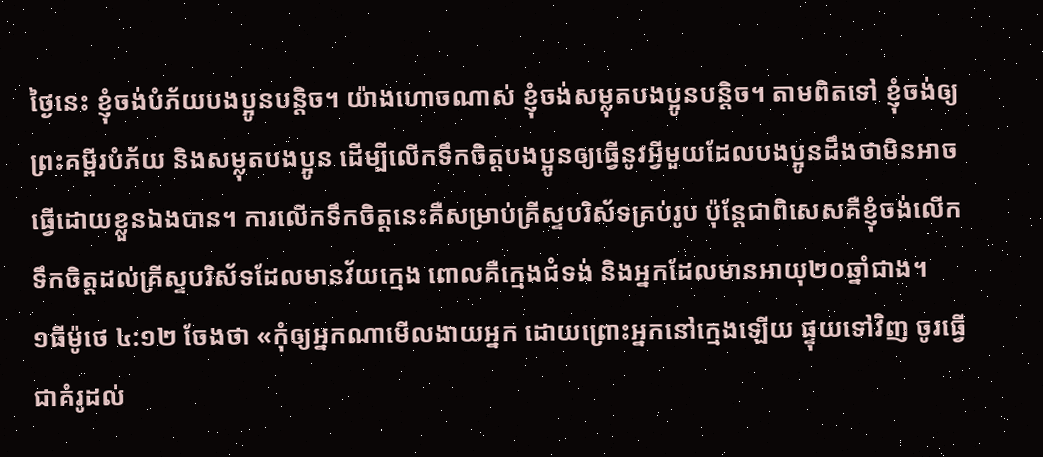ថ្ងៃនេះ ខ្ញុំចង់បំភ័យបងប្អូនបន្តិច។ យ៉ាងហោចណាស់ ខ្ញុំចង់សម្លុតបងប្អូនបន្តិច។ តាមពិតទៅ ខ្ញុំចង់ឲ្យព្រះគម្ពីរបំភ័យ និងសម្លុតបងប្អូន ដើម្បីលើកទឹកចិត្តបងប្អូនឲ្យធ្វើនូវអ្វីមួយដែលបងប្អូនដឹងថាមិនអាចធ្វើដោយខ្លួនឯងបាន។ ការលើកទឹកចិត្តនេះគឺសម្រាប់គ្រីស្ទបរិស័ទគ្រប់រូប ប៉ុន្តែជាពិសេសគឺខ្ញុំចង់លើកទឹកចិត្តដល់គ្រីស្ទបរិស័ទដែលមានវ័យក្មេង ពោលគឺក្មេងជំទង់ និងអ្នកដែលមានអាយុ២០ឆ្នាំជាង។
១ធីម៉ូថេ ៤:១២ ចែងថា «កុំឲ្យអ្នកណាមើលងាយអ្នក ដោយព្រោះអ្នកនៅក្មេងឡើយ ផ្ទុយទៅវិញ ចូរធ្វើជាគំរូដល់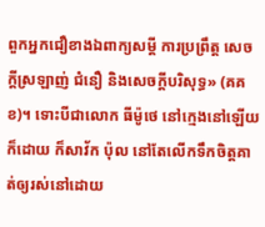ពួកអ្នកជឿខាងឯពាក្យសម្ដី ការប្រព្រឹត្ត សេចក្ដីស្រឡាញ់ ជំនឿ និងសេចក្ដីបរិសុទ្ធ» (គគខ)។ ទោះបីជាលោក ធីម៉ូថេ នៅក្មេងនៅឡើយក៏ដោយ ក៏សាវ័ក ប៉ុល នៅតែលើកទឹកចិត្តគាត់ឲ្យរស់នៅដោយ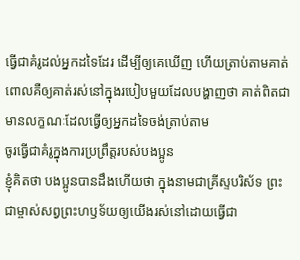ធ្វើជាគំរូដល់អ្នកដទៃដែរ ដើម្បីឲ្យគេឃើញ ហើយត្រាប់តាមគាត់ ពោលគឺឲ្យគាត់រស់នៅក្នុងរបៀបមួយដែលបង្ហាញថា គាត់ពិតជាមានលក្ខណៈដែលធ្វើឲ្យអ្នកដទៃចង់ត្រាប់តាម
ចូរធ្វើជាគំរូក្នុងការប្រព្រឹត្តរបស់បងប្អូន
ខ្ញុំគិតថា បងប្អូនបានដឹងហើយថា ក្នុងនាមជាគ្រីស្ទបរិស័ទ ព្រះជាម្ចាស់សព្វព្រះហឫទ័យឲ្យយើងរស់នៅដោយធ្វើជា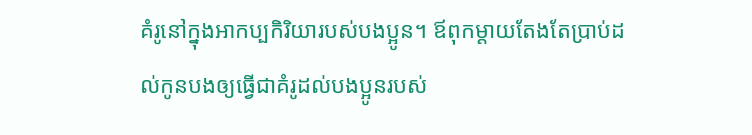គំរូនៅក្នុងអាកប្បកិរិយារបស់បងប្អូន។ ឪពុកម្ដាយតែងតែប្រាប់ដល់កូនបងឲ្យធ្វើជាគំរូដល់បងប្អូនរបស់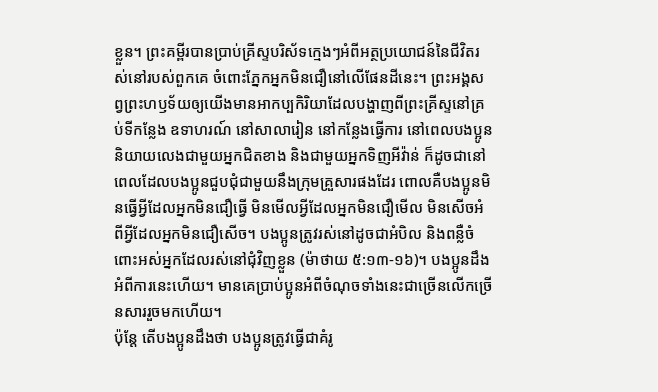ខ្លួន។ ព្រះគម្ពីរបានប្រាប់គ្រីស្ទបរិស័ទក្មេងៗអំពីអត្ថប្រយោជន៍នៃជីវិតរស់នៅរបស់ពួកគេ ចំពោះភ្នែកអ្នកមិនជឿនៅលើផែនដីនេះ។ ព្រះអង្គសព្វព្រះហឫទ័យឲ្យយើងមានអាកប្បកិរិយាដែលបង្ហាញពីព្រះគ្រីស្ទនៅគ្រប់ទីកន្លែង ឧទាហរណ៍ នៅសាលារៀន នៅកន្លែងធ្វើការ នៅពេលបងប្អូននិយាយលេងជាមួយអ្នកជិតខាង និងជាមួយអ្នកទិញអីវ៉ាន់ ក៏ដូចជានៅពេលដែលបងប្អូនជួបជុំជាមួយនឹងក្រុមគ្រួសារផងដែរ ពោលគឺបងប្អូនមិនធ្វើអ្វីដែលអ្នកមិនជឿធ្វើ មិនមើលអ្វីដែលអ្នកមិនជឿមើល មិនសើចអំពីអ្វីដែលអ្នកមិនជឿសើច។ បងប្អូនត្រូវរស់នៅដូចជាអំបិល និងពន្លឺចំពោះអស់អ្នកដែលរស់នៅជុំវិញខ្លួន (ម៉ាថាយ ៥:១៣-១៦)។ បងប្អូនដឹងអំពីការនេះហើយ។ មានគេប្រាប់ប្អូនអំពីចំណុចទាំងនេះជាច្រើនលើកច្រើនសាររួចមកហើយ។
ប៉ុន្តែ តើបងប្អូនដឹងថា បងប្អូនត្រូវធ្វើជាគំរូ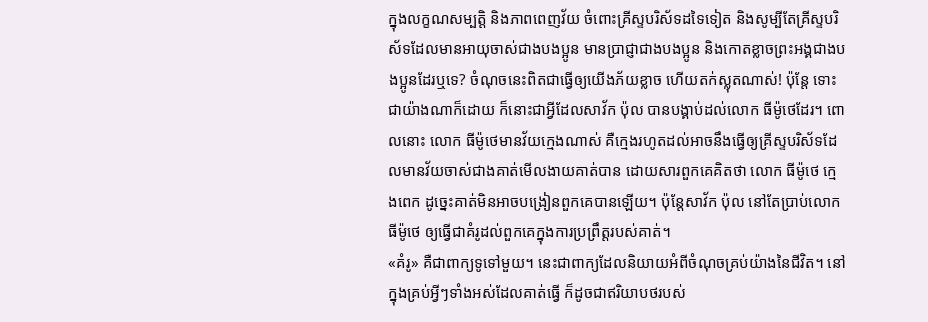ក្នុងលក្ខណសម្បត្តិ និងភាពពេញវ័យ ចំពោះគ្រីស្ទបរិស័ទដទៃទៀត និងសូម្បីតែគ្រីស្ទបរិស័ទដែលមានអាយុចាស់ជាងបងប្អូន មានប្រាជ្ញាជាងបងប្អូន និងកោតខ្លាចព្រះអង្គជាងបងប្អូនដែរឬទេ? ចំណុចនេះពិតជាធ្វើឲ្យយើងភ័យខ្លាច ហើយតក់ស្លុតណាស់! ប៉ុន្តែ ទោះជាយ៉ាងណាក៏ដោយ ក៏នោះជាអ្វីដែលសាវ័ក ប៉ុល បានបង្គាប់ដល់លោក ធីម៉ូថេដែរ។ ពោលនោះ លោក ធីម៉ូថេមានវ័យក្មេងណាស់ គឺក្មេងរហូតដល់អាចនឹងធ្វើឲ្យគ្រីស្ទបរិស័ទដែលមានវ័យចាស់ជាងគាត់មើលងាយគាត់បាន ដោយសារពួកគេគិតថា លោក ធីម៉ូថេ ក្មេងពេក ដូច្នេះគាត់មិនអាចបង្រៀនពួកគេបានឡើយ។ ប៉ុន្តែសាវ័ក ប៉ុល នៅតែប្រាប់លោក ធីម៉ូថេ ឲ្យធ្វើជាគំរូដល់ពួកគេក្នុងការប្រព្រឹត្តរបស់គាត់។
«គំរូ» គឺជាពាក្យទូទៅមួយ។ នេះជាពាក្យដែលនិយាយអំពីចំណុចគ្រប់យ៉ាងនៃជីវិត។ នៅក្នុងគ្រប់អ្វីៗទាំងអស់ដែលគាត់ធ្វើ ក៏ដូចជាឥរិយាបថរបស់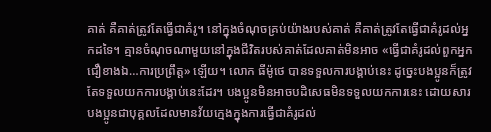គាត់ គឺគាត់ត្រូវតែធ្វើជាគំរូ។ នៅក្នុងចំណុចគ្រប់យ៉ាងរបស់គាត់ គឺគាត់ត្រូវតែធ្វើជាគំរូដល់អ្នកដទៃ។ គ្មានចំណុចណាមួយនៅក្នុងជីវិតរបស់គាត់ដែលគាត់មិនអាច «ធ្វើជាគំរូដល់ពួកអ្នកជឿខាងឯ…ការប្រព្រឹត្ត» ឡើយ។ លោក ធីម៉ូថេ បានទទួលការបង្គាប់នេះ ដូច្នេះបងប្អូនក៏ត្រូវតែទទួលយកការបង្គាប់នេះដែរ។ បងប្អូនមិនអាចបដិសេធមិនទទួលយកការនេះ ដោយសារបងប្អូនជាបុគ្គលដែលមានវ័យក្មេងក្នុងការធ្វើជាគំរូដល់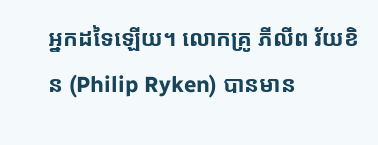អ្នកដទៃឡើយ។ លោកគ្រូ ភីលីព រ័យខិន (Philip Ryken) បានមាន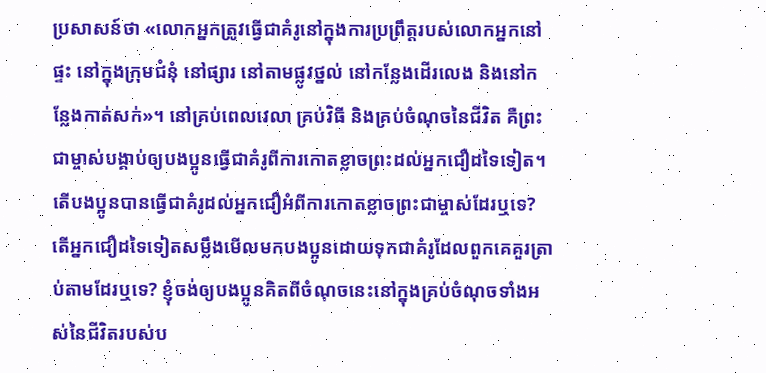ប្រសាសន៍ថា «លោកអ្នកត្រូវធ្វើជាគំរូនៅក្នុងការប្រព្រឹត្តរបស់លោកអ្នកនៅផ្ទះ នៅក្នុងក្រុមជំនុំ នៅផ្សារ នៅតាមផ្លូវថ្នល់ នៅកន្លែងដើរលេង និងនៅកន្លែងកាត់សក់»។ នៅគ្រប់ពេលវេលា គ្រប់វិធី និងគ្រប់ចំណុចនៃជីវិត គឺព្រះជាម្ចាស់បង្គាប់ឲ្យបងប្អូនធ្វើជាគំរូពីការកោតខ្លាចព្រះដល់អ្នកជឿដទៃទៀត។
តើបងប្អូនបានធ្វើជាគំរូដល់អ្នកជឿអំពីការកោតខ្លាចព្រះជាម្ចាស់ដែរឬទេ? តើអ្នកជឿដទៃទៀតសម្លឹងមើលមកបងប្អូនដោយទុកជាគំរូដែលពួកគេគួរត្រាប់តាមដែរឬទេ? ខ្ញុំចង់ឲ្យបងប្អូនគិតពីចំណុចនេះនៅក្នុងគ្រប់ចំណុចទាំងអស់នៃជីវិតរបស់ប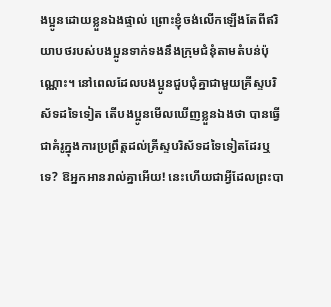ងប្អូនដោយខ្លួនឯងផ្ទាល់ ព្រោះខ្ញុំចង់លើកឡើងតែពីឥរិយាបថរបស់បងប្អូនទាក់ទងនឹងក្រុមជំនុំតាមតំបន់ប៉ុណ្ណោះ។ នៅពេលដែលបងប្អូនជួបជុំគ្នាជាមួយគ្រីស្ទបរិស័ទដទៃទៀត តើបងប្អូនមើលឃើញខ្លួនឯងថា បានធ្វើជាគំរូក្នុងការប្រព្រឹត្តដល់គ្រីស្ទបរិស័ទដទៃទៀតដែរឬទេ? ឱអ្នកអានរាល់គ្នាអើយ! នេះហើយជាអ្វីដែលព្រះបា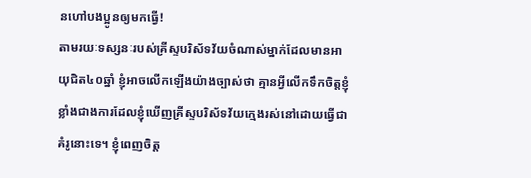នហៅបងប្អូនឲ្យមកធ្វើ!
តាមរយៈទស្សនៈរបស់គ្រីស្ទបរិស័ទវ័យចំណាស់ម្នាក់ដែលមានអាយុជិត៤០ឆ្នាំ ខ្ញុំអាចលើកឡើងយ៉ាងច្បាស់ថា គ្មានអ្វីលើកទឹកចិត្តខ្ញុំខ្លាំងជាងការដែលខ្ញុំឃើញគ្រីស្ទបរិស័ទវ័យក្មេងរស់នៅដោយធ្វើជាគំរូនោះទេ។ ខ្ញុំពេញចិត្ត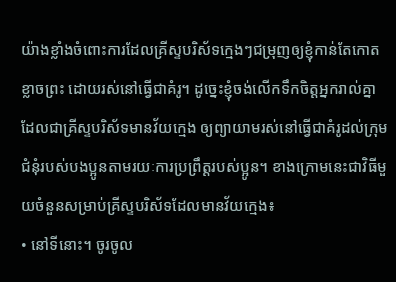យ៉ាងខ្លាំងចំពោះការដែលគ្រីស្ទបរិស័ទក្មេងៗជម្រុញឲ្យខ្ញុំកាន់តែកោតខ្លាចព្រះ ដោយរស់នៅធ្វើជាគំរូ។ ដូច្នេះខ្ញុំចង់លើកទឹកចិត្តអ្នករាល់គ្នាដែលជាគ្រីស្ទបរិស័ទមានវ័យក្មេង ឲ្យព្យាយាមរស់នៅធ្វើជាគំរូដល់ក្រុមជំនុំរបស់បងប្អូនតាមរយៈការប្រព្រឹត្តរបស់ប្អូន។ ខាងក្រោមនេះជាវិធីមួយចំនួនសម្រាប់គ្រីស្ទបរិស័ទដែលមានវ័យក្មេង៖
• នៅទីនោះ។ ចូរចូល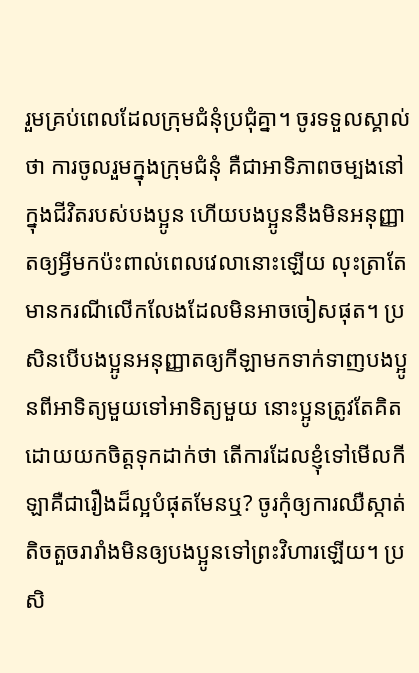រួមគ្រប់ពេលដែលក្រុមជំនុំប្រជុំគ្នា។ ចូរទទួលស្គាល់ថា ការចូលរួមក្នុងក្រុមជំនុំ គឺជាអាទិភាពចម្បងនៅក្នុងជីវិតរបស់បងប្អូន ហើយបងប្អូននឹងមិនអនុញ្ញាតឲ្យអ្វីមកប៉ះពាល់ពេលវេលានោះឡើយ លុះត្រាតែមានករណីលើកលែងដែលមិនអាចចៀសផុត។ ប្រសិនបើបងប្អូនអនុញ្ញាតឲ្យកីឡាមកទាក់ទាញបងប្អូនពីអាទិត្យមួយទៅអាទិត្យមួយ នោះប្អូនត្រូវតែគិតដោយយកចិត្តទុកដាក់ថា តើការដែលខ្ញុំទៅមើលកីឡាគឺជារឿងដ៏ល្អបំផុតមែនឬ? ចូរកុំឲ្យការឈឺស្កាត់តិចតួចរារាំងមិនឲ្យបងប្អូនទៅព្រះវិហារឡើយ។ ប្រសិ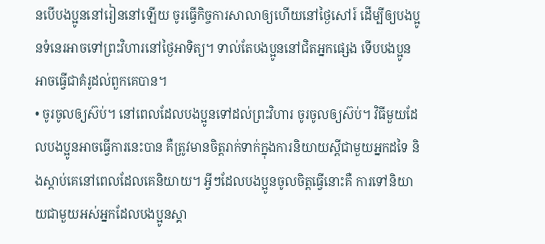នបើបងប្អូននៅរៀននៅឡើយ ចូរធ្វើកិច្ចការសាលាឲ្យហើយនៅថ្ងៃសៅរ៍ ដើម្បីឲ្យបងប្អូនទំនេរអាចទៅព្រះវិហារនៅថ្ងៃអាទិត្យ។ ទាល់តែបងប្អូននៅជិតអ្នកផ្សេង ទើបបងប្អូនអាចធ្វើជាគំរូដល់ពួកគេបាន។
• ចូរចូលឲ្យស៊ប់។ នៅពេលដែលបងប្អូនទៅដល់ព្រះវិហារ ចូរចូលឲ្យស៊ប់។ វិធីមួយដែលបងប្អូនអាចធ្វើការនេះបាន គឺត្រូវមានចិត្តរាក់ទាក់ក្នុងការនិយាយស្ដីជាមួយអ្នកដទៃ និងស្ដាប់គេនៅពេលដែលគេនិយាយ។ អ្វីៗដែលបងប្អូនចូលចិត្តធ្វើនោះគឺ ការទៅនិយាយជាមួយអស់អ្នកដែលបងប្អូនស្គា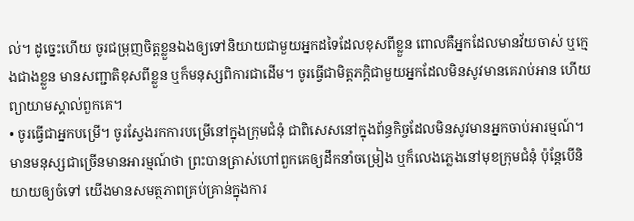ល់។ ដូច្នេះហើយ ចូរជម្រុញចិត្តខ្លួនឯងឲ្យទៅនិយាយជាមួយអ្នកដទៃដែលខុសពីខ្លួន ពោលគឺអ្នកដែលមានវ័យចាស់ ឬក្មេងជាងខ្លួន មានសញ្ជាតិខុសពីខ្លួន ឬក៏មនុស្សពិការជាដើម។ ចូរធ្វើជាមិត្តភក្ដិជាមួយអ្នកដែលមិនសូវមានគេរាប់អាន ហើយព្យាយាមស្គាល់ពួកគេ។
• ចូរធ្វើជាអ្នកបម្រើ។ ចូរស្វែងរកការបម្រើនៅក្នុងក្រុមជំនុំ ជាពិសេសនៅក្នុងព័ន្ធកិច្ចដែលមិនសូវមានអ្នកចាប់អារម្មណ៍។ មានមនុស្សជាច្រើនមានអារម្មណ៍ថា ព្រះបានត្រាស់ហៅពួកគេឲ្យដឹកនាំចម្រៀង ឬក៏លេងភ្លេងនៅមុខក្រុមជំនុំ ប៉ុន្តែបើនិយាយឲ្យចំទៅ យើងមានសមត្ថភាពគ្រប់គ្រាន់ក្នុងការ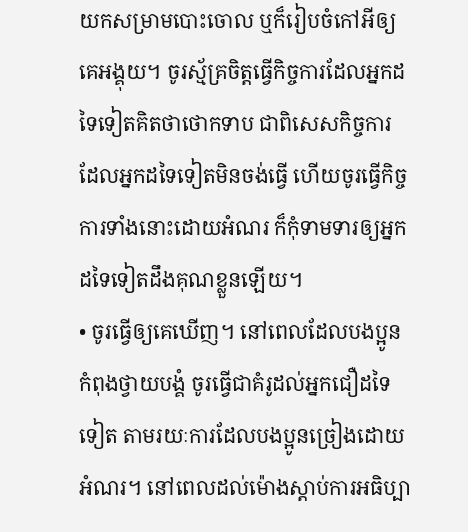យកសម្រាមបោះចោល ឬក៏រៀបចំកៅអីឲ្យគេអង្គុយ។ ចូរស្ម័គ្រចិត្តធ្វើកិច្ចការដែលអ្នកដទៃទៀតគិតថាថោកទាប ជាពិសេសកិច្ចការដែលអ្នកដទៃទៀតមិនចង់ធ្វើ ហើយចូរធ្វើកិច្ចការទាំងនោះដោយអំណរ ក៏កុំទាមទារឲ្យអ្នកដទៃទៀតដឹងគុណខ្លួនឡើយ។
• ចូរធ្វើឲ្យគេឃើញ។ នៅពេលដែលបងប្អូនកំពុងថ្វាយបង្គំ ចូរធ្វើជាគំរូដល់អ្នកជឿដទៃទៀត តាមរយៈការដែលបងប្អូនច្រៀងដោយអំណរ។ នៅពេលដល់ម៉ោងស្ដាប់ការអធិប្បា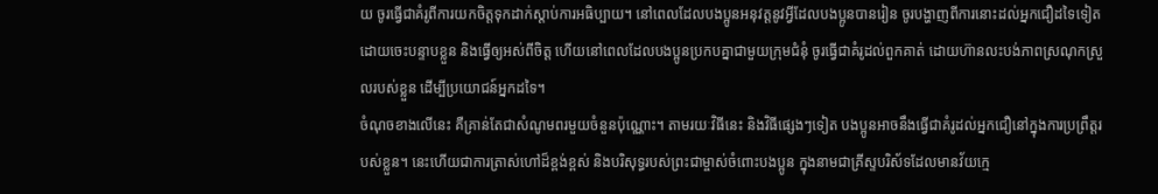យ ចូរធ្វើជាគំរូពីការយកចិត្តទុកដាក់ស្ដាប់ការអធិប្បាយ។ នៅពេលដែលបងប្អូនអនុវត្តនូវអ្វីដែលបងប្អូនបានរៀន ចូរបង្ហាញពីការនោះដល់អ្នកជឿដទៃទៀត ដោយចេះបន្ទាបខ្លួន និងធ្វើឲ្យអស់ពីចិត្ត ហើយនៅពេលដែលបងប្អូនប្រកបគ្នាជាមួយក្រុមជំនុំ ចូរធ្វើជាគំរូដល់ពួកគាត់ ដោយហ៊ានលះបង់ភាពស្រណុកស្រួលរបស់ខ្លួន ដើម្បីប្រយោជន៍អ្នកដទៃ។
ចំណុចខាងលើនេះ គឺគ្រាន់តែជាសំណូមពរមួយចំនួនប៉ុណ្ណោះ។ តាមរយៈវិធីនេះ និងវិធីផ្សេងៗទៀត បងប្អូនអាចនឹងធ្វើជាគំរូដល់អ្នកជឿនៅក្នុងការប្រព្រឹត្តរបស់ខ្លួន។ នេះហើយជាការត្រាស់ហៅដ៏ខ្ពង់ខ្ពស់ និងបរិសុទ្ធរបស់ព្រះជាម្ចាស់ចំពោះបងប្អូន ក្នុងនាមជាគ្រីស្ទបរិស័ទដែលមានវ័យក្មេ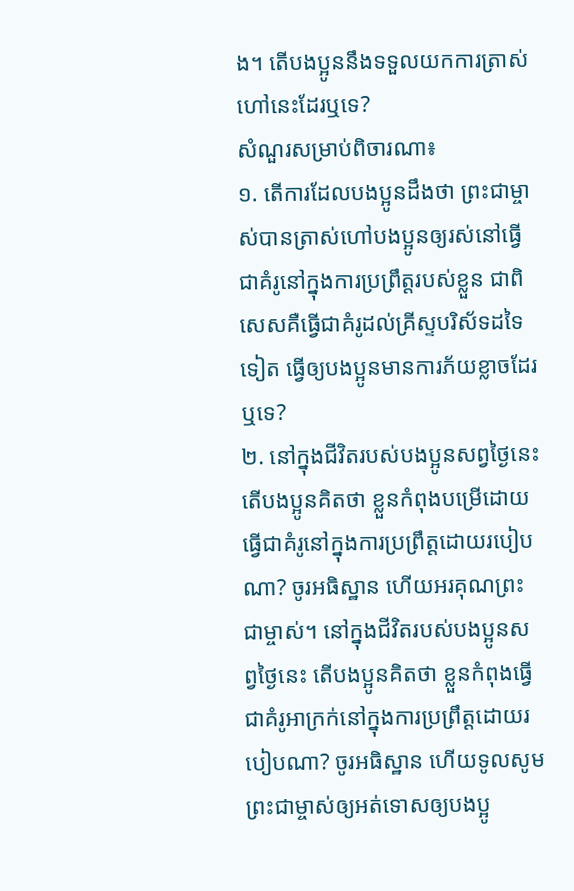ង។ តើបងប្អូននឹងទទួលយកការត្រាស់ហៅនេះដែរឬទេ?
សំណួរសម្រាប់ពិចារណា៖
១. តើការដែលបងប្អូនដឹងថា ព្រះជាម្ចាស់បានត្រាស់ហៅបងប្អូនឲ្យរស់នៅធ្វើជាគំរូនៅក្នុងការប្រព្រឹត្តរបស់ខ្លួន ជាពិសេសគឺធ្វើជាគំរូដល់គ្រីស្ទបរិស័ទដទៃទៀត ធ្វើឲ្យបងប្អូនមានការភ័យខ្លាចដែរឬទេ?
២. នៅក្នុងជីវិតរបស់បងប្អូនសព្វថ្ងៃនេះ តើបងប្អូនគិតថា ខ្លួនកំពុងបម្រើដោយធ្វើជាគំរូនៅក្នុងការប្រព្រឹត្តដោយរបៀបណា? ចូរអធិស្ឋាន ហើយអរគុណព្រះជាម្ចាស់។ នៅក្នុងជីវិតរបស់បងប្អូនសព្វថ្ងៃនេះ តើបងប្អូនគិតថា ខ្លួនកំពុងធ្វើជាគំរូអាក្រក់នៅក្នុងការប្រព្រឹត្តដោយរបៀបណា? ចូរអធិស្ឋាន ហើយទូលសូមព្រះជាម្ចាស់ឲ្យអត់ទោសឲ្យបងប្អូ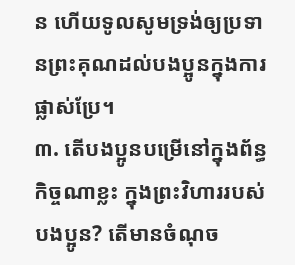ន ហើយទូលសូមទ្រង់ឲ្យប្រទានព្រះគុណដល់បងប្អូនក្នុងការផ្លាស់ប្រែ។
៣. តើបងប្អូនបម្រើនៅក្នុងព័ន្ធកិច្ចណាខ្លះ ក្នុងព្រះវិហាររបស់បងប្អូន? តើមានចំណុច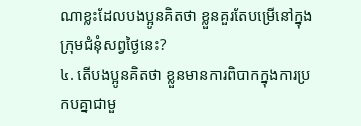ណាខ្លះដែលបងប្អូនគិតថា ខ្លួនគួរតែបម្រើនៅក្នុងក្រុមជំនុំសព្វថ្ងៃនេះ?
៤. តើបងប្អូនគិតថា ខ្លួនមានការពិបាកក្នុងការប្រកបគ្នាជាមួ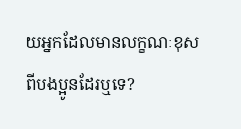យអ្នកដែលមានលក្ខណៈខុសពីបងប្អូនដែរឬទេ?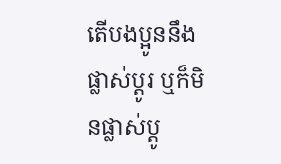តើបងប្អូននឹងផ្លាស់ប្ដូរ ឬក៏មិនផ្លាស់ប្ដូ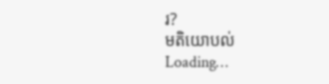រ?
មតិយោបល់
Loading…